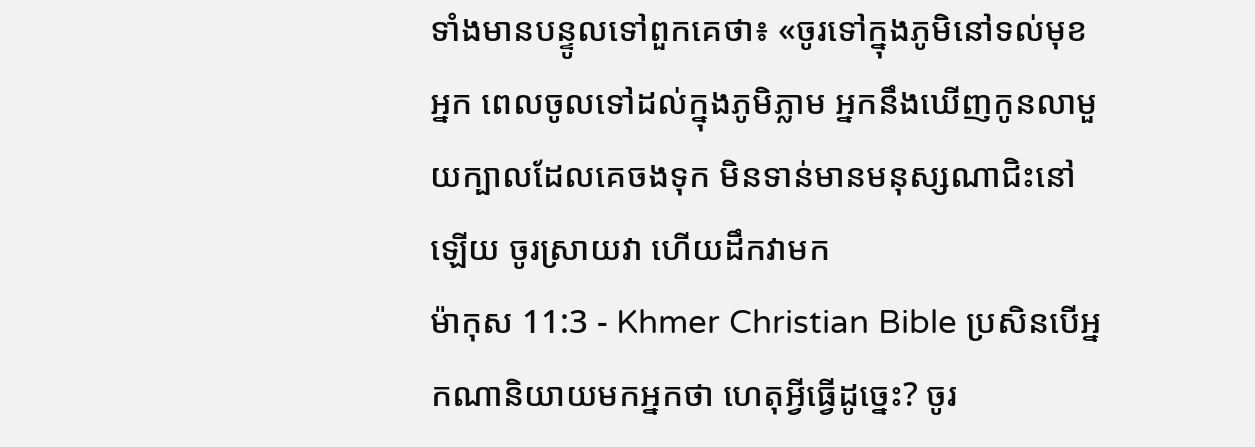ទាំងមានបន្ទូលទៅពួកគេថា៖ «ចូរទៅក្នុងភូមិនៅទល់មុខអ្នក ពេលចូលទៅដល់ក្នុងភូមិភ្លាម អ្នកនឹងឃើញកូនលាមួយក្បាលដែលគេចងទុក មិនទាន់មានមនុស្សណាជិះនៅឡើយ ចូរស្រាយវា ហើយដឹកវាមក
ម៉ាកុស 11:3 - Khmer Christian Bible ប្រសិនបើអ្នកណានិយាយមកអ្នកថា ហេតុអ្វីធ្វើដូច្នេះ? ចូរ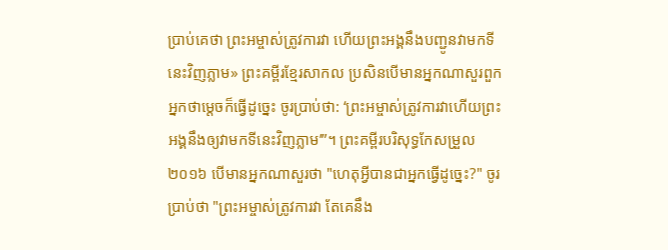ប្រាប់គេថា ព្រះអម្ចាស់ត្រូវការវា ហើយព្រះអង្គនឹងបញ្ជូនវាមកទីនេះវិញភ្លាម» ព្រះគម្ពីរខ្មែរសាកល ប្រសិនបើមានអ្នកណាសួរពួកអ្នកថាម្ដេចក៏ធ្វើដូច្នេះ ចូរប្រាប់ថា: ‘ព្រះអម្ចាស់ត្រូវការវាហើយព្រះអង្គនឹងឲ្យវាមកទីនេះវិញភ្លាម’”។ ព្រះគម្ពីរបរិសុទ្ធកែសម្រួល ២០១៦ បើមានអ្នកណាសួរថា "ហេតុអ្វីបានជាអ្នកធ្វើដូច្នេះ?" ចូរប្រាប់ថា "ព្រះអម្ចាស់ត្រូវការវា តែគេនឹង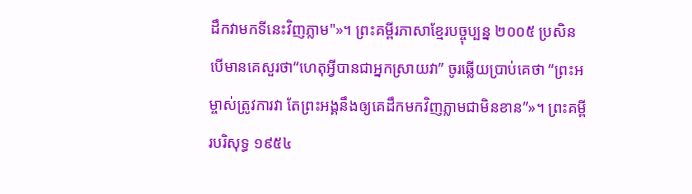ដឹកវាមកទីនេះវិញភ្លាម"»។ ព្រះគម្ពីរភាសាខ្មែរបច្ចុប្បន្ន ២០០៥ ប្រសិនបើមានគេសួរថា“ហេតុអ្វីបានជាអ្នកស្រាយវា” ចូរឆ្លើយប្រាប់គេថា “ព្រះអម្ចាស់ត្រូវការវា តែព្រះអង្គនឹងឲ្យគេដឹកមកវិញភ្លាមជាមិនខាន”»។ ព្រះគម្ពីរបរិសុទ្ធ ១៩៥៤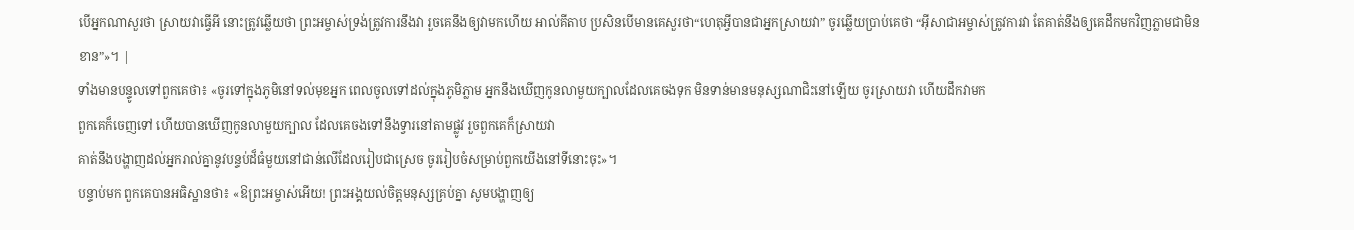បើអ្នកណាសួរថា ស្រាយវាធ្វើអី នោះត្រូវឆ្លើយថា ព្រះអម្ចាស់ទ្រង់ត្រូវការនឹងវា រួចគេនឹងឲ្យវាមកហើយ អាល់គីតាប ប្រសិនបើមានគេសួរថា“ហេតុអ្វីបានជាអ្នកស្រាយវា” ចូរឆ្លើយប្រាប់គេថា “អ៊ីសាជាអម្ចាស់ត្រូវការវា តែគាត់នឹងឲ្យគេដឹកមកវិញភ្លាមជាមិនខាន”»។ |
ទាំងមានបន្ទូលទៅពួកគេថា៖ «ចូរទៅក្នុងភូមិនៅទល់មុខអ្នក ពេលចូលទៅដល់ក្នុងភូមិភ្លាម អ្នកនឹងឃើញកូនលាមួយក្បាលដែលគេចងទុក មិនទាន់មានមនុស្សណាជិះនៅឡើយ ចូរស្រាយវា ហើយដឹកវាមក
ពួកគេក៏ចេញទៅ ហើយបានឃើញកូនលាមួយក្បាល ដែលគេចងទៅនឹងទ្វារនៅតាមផ្លូវ រួចពួកគេក៏ស្រាយវា
គាត់នឹងបង្ហាញដល់អ្នករាល់គ្នានូវបន្ទប់ដ៏ធំមួយនៅជាន់លើដែលរៀបជាស្រេច ចូររៀបចំសម្រាប់ពួកយើងនៅទីនោះចុះ»។
បន្ទាប់មក ពួកគេបានអធិស្ឋានថា៖ «ឱព្រះអម្ចាស់អើយ! ព្រះអង្គយល់ចិត្ដមនុស្សគ្រប់គ្នា សូមបង្ហាញឲ្យ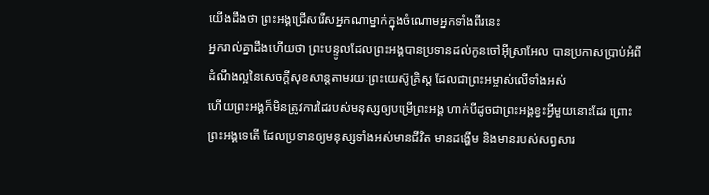យើងដឹងថា ព្រះអង្គជ្រើសរើសអ្នកណាម្នាក់ក្នុងចំណោមអ្នកទាំងពីរនេះ
អ្នករាល់គ្នាដឹងហើយថា ព្រះបន្ទូលដែលព្រះអង្គបានប្រទានដល់កូនចៅអ៊ីស្រាអែល បានប្រកាសប្រាប់អំពីដំណឹងល្អនៃសេចក្ដីសុខសាន្ដតាមរយៈព្រះយេស៊ូគ្រិស្ដ ដែលជាព្រះអម្ចាស់លើទាំងអស់
ហើយព្រះអង្គក៏មិនត្រូវការដៃរបស់មនុស្សឲ្យបម្រើព្រះអង្គ ហាក់បីដូចជាព្រះអង្គខ្វះអ្វីមួយនោះដែរ ព្រោះព្រះអង្គទេតើ ដែលប្រទានឲ្យមនុស្សទាំងអស់មានជីវិត មានដង្ហើម និងមានរបស់សព្វសារ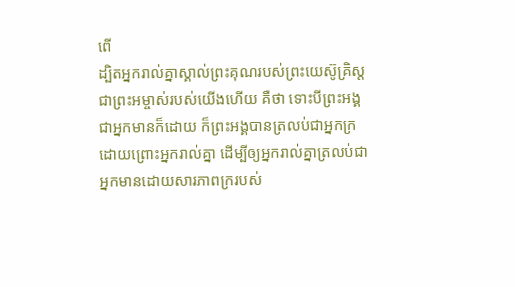ពើ
ដ្បិតអ្នករាល់គ្នាស្គាល់ព្រះគុណរបស់ព្រះយេស៊ូគ្រិស្ដ ជាព្រះអម្ចាស់របស់យើងហើយ គឺថា ទោះបីព្រះអង្គជាអ្នកមានក៏ដោយ ក៏ព្រះអង្គបានត្រលប់ជាអ្នកក្រដោយព្រោះអ្នករាល់គ្នា ដើម្បីឲ្យអ្នករាល់គ្នាត្រលប់ជាអ្នកមានដោយសារភាពក្ររបស់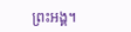ព្រះអង្គ។